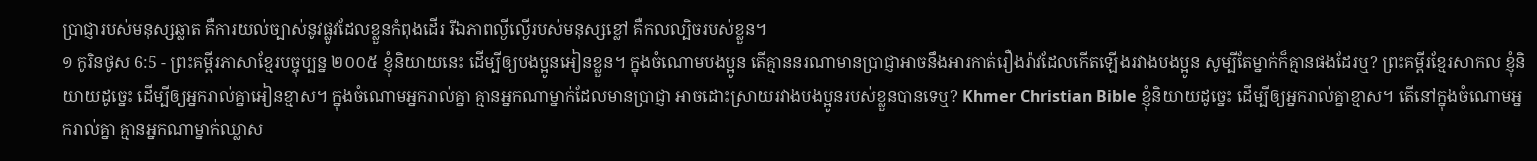ប្រាជ្ញារបស់មនុស្សឆ្លាត គឺការយល់ច្បាស់នូវផ្លូវដែលខ្លួនកំពុងដើរ រីឯភាពល្ងីល្ងើរបស់មនុស្សខ្លៅ គឺកលល្បិចរបស់ខ្លួន។
១ កូរិនថូស 6:5 - ព្រះគម្ពីរភាសាខ្មែរបច្ចុប្បន្ន ២០០៥ ខ្ញុំនិយាយនេះ ដើម្បីឲ្យបងប្អូនអៀនខ្លួន។ ក្នុងចំណោមបងប្អូន តើគ្មាននរណាមានប្រាជ្ញាអាចនឹងអារកាត់រឿងរ៉ាវដែលកើតឡើងរវាងបងប្អូន សូម្បីតែម្នាក់ក៏គ្មានផងដែរឬ? ព្រះគម្ពីរខ្មែរសាកល ខ្ញុំនិយាយដូច្នេះ ដើម្បីឲ្យអ្នករាល់គ្នាអៀនខ្មាស។ ក្នុងចំណោមអ្នករាល់គ្នា គ្មានអ្នកណាម្នាក់ដែលមានប្រាជ្ញា អាចដោះស្រាយរវាងបងប្អូនរបស់ខ្លួនបានទេឬ? Khmer Christian Bible ខ្ញុំនិយាយដូច្នេះ ដើម្បីឲ្យអ្នករាល់គ្នាខ្មាស។ តើនៅក្នុងចំណោមអ្នករាល់គ្នា គ្មានអ្នកណាម្នាក់ឈ្លាស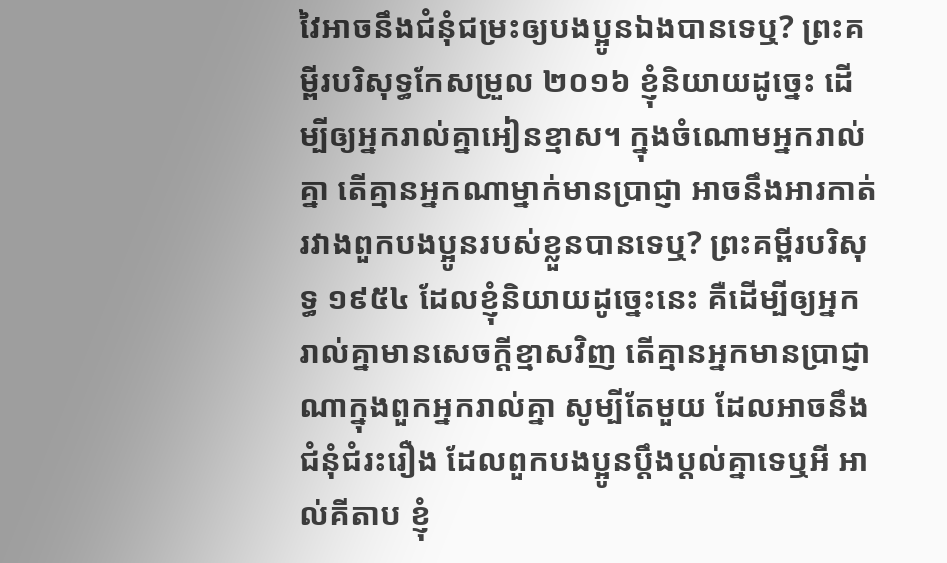វៃអាចនឹងជំនុំជម្រះឲ្យបងប្អូនឯងបានទេឬ? ព្រះគម្ពីរបរិសុទ្ធកែសម្រួល ២០១៦ ខ្ញុំនិយាយដូច្នេះ ដើម្បីឲ្យអ្នករាល់គ្នាអៀនខ្មាស។ ក្នុងចំណោមអ្នករាល់គ្នា តើគ្មានអ្នកណាម្នាក់មានប្រាជ្ញា អាចនឹងអារកាត់រវាងពួកបងប្អូនរបស់ខ្លួនបានទេឬ? ព្រះគម្ពីរបរិសុទ្ធ ១៩៥៤ ដែលខ្ញុំនិយាយដូច្នេះនេះ គឺដើម្បីឲ្យអ្នករាល់គ្នាមានសេចក្ដីខ្មាសវិញ តើគ្មានអ្នកមានប្រាជ្ញាណាក្នុងពួកអ្នករាល់គ្នា សូម្បីតែមួយ ដែលអាចនឹងជំនុំជំរះរឿង ដែលពួកបងប្អូនប្តឹងប្តល់គ្នាទេឬអី អាល់គីតាប ខ្ញុំ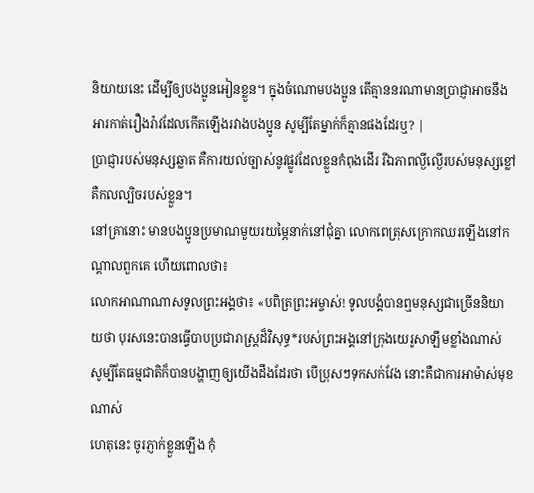និយាយនេះ ដើម្បីឲ្យបងប្អូនអៀនខ្លួន។ ក្នុងចំណោមបងប្អូន តើគ្មាននរណាមានប្រាជ្ញាអាចនឹងអារកាត់រឿងរ៉ាវដែលកើតឡើងរវាងបងប្អូន សូម្បីតែម្នាក់ក៏គ្មានផងដែរឬ? |
ប្រាជ្ញារបស់មនុស្សឆ្លាត គឺការយល់ច្បាស់នូវផ្លូវដែលខ្លួនកំពុងដើរ រីឯភាពល្ងីល្ងើរបស់មនុស្សខ្លៅ គឺកលល្បិចរបស់ខ្លួន។
នៅគ្រានោះ មានបងប្អូនប្រមាណមួយរយម្ភៃនាក់នៅជុំគ្នា លោកពេត្រុសក្រោកឈរឡើងនៅកណ្ដាលពួកគេ ហើយពោលថា៖
លោកអាណាណាសទូលព្រះអង្គថា៖ «បពិត្រព្រះអម្ចាស់! ទូលបង្គំបានឮមនុស្សជាច្រើននិយាយថា បុរសនេះបានធ្វើបាបប្រជារាស្ត្រដ៏វិសុទ្ធ*របស់ព្រះអង្គនៅក្រុងយេរូសាឡឹមខ្លាំងណាស់
សូម្បីតែធម្មជាតិក៏បានបង្ហាញឲ្យយើងដឹងដែរថា បើប្រុសៗទុកសក់វែង នោះគឺជាការអាម៉ាស់មុខណាស់
ហេតុនេះ ចូរភ្ញាក់ខ្លួនឡើង កុំ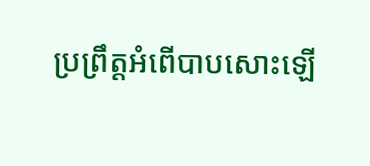ប្រព្រឹត្តអំពើបាបសោះឡើ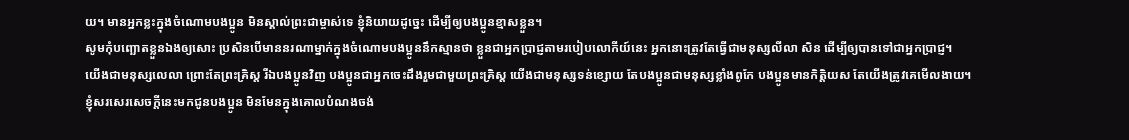យ។ មានអ្នកខ្លះក្នុងចំណោមបងប្អូន មិនស្គាល់ព្រះជាម្ចាស់ទេ ខ្ញុំនិយាយដូច្នេះ ដើម្បីឲ្យបងប្អូនខ្មាសខ្លួន។
សូមកុំបញ្ឆោតខ្លួនឯងឲ្យសោះ ប្រសិនបើមាននរណាម្នាក់ក្នុងចំណោមបងប្អូននឹកស្មានថា ខ្លួនជាអ្នកប្រាជ្ញតាមរបៀបលោកីយ៍នេះ អ្នកនោះត្រូវតែធ្វើជាមនុស្សលីលា សិន ដើម្បីឲ្យបានទៅជាអ្នកប្រាជ្ញ។
យើងជាមនុស្សលេលា ព្រោះតែព្រះគ្រិស្ត រីឯបងប្អូនវិញ បងប្អូនជាអ្នកចេះដឹងរួមជាមួយព្រះគ្រិស្ត យើងជាមនុស្សទន់ខ្សោយ តែបងប្អូនជាមនុស្សខ្លាំងពូកែ បងប្អូនមានកិត្តិយស តែយើងត្រូវគេមើលងាយ។
ខ្ញុំសរសេរសេចក្ដីនេះមកជូនបងប្អូន មិនមែនក្នុងគោលបំណងចង់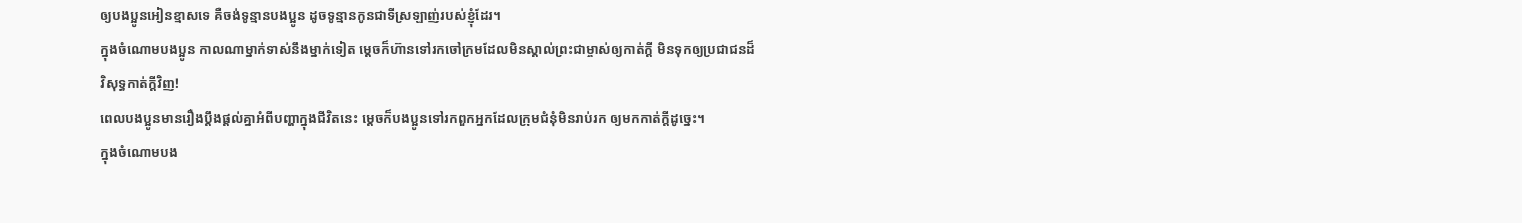ឲ្យបងប្អូនអៀនខ្មាសទេ គឺចង់ទូន្មានបងប្អូន ដូចទូន្មានកូនជាទីស្រឡាញ់របស់ខ្ញុំដែរ។
ក្នុងចំណោមបងប្អូន កាលណាម្នាក់ទាស់នឹងម្នាក់ទៀត ម្ដេចក៏ហ៊ានទៅរកចៅក្រមដែលមិនស្គាល់ព្រះជាម្ចាស់ឲ្យកាត់ក្ដី មិនទុកឲ្យប្រជាជនដ៏វិសុទ្ធកាត់ក្ដីវិញ!
ពេលបងប្អូនមានរឿងប្ដឹងផ្ដល់គ្នាអំពីបញ្ហាក្នុងជីវិតនេះ ម្ដេចក៏បងប្អូនទៅរកពួកអ្នកដែលក្រុមជំនុំមិនរាប់រក ឲ្យមកកាត់ក្ដីដូច្នេះ។
ក្នុងចំណោមបង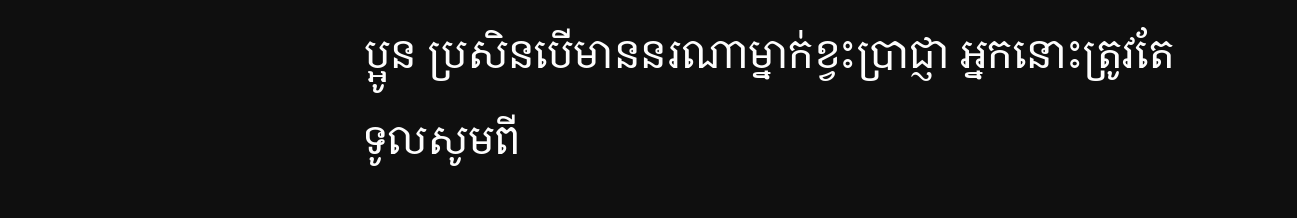ប្អូន ប្រសិនបើមាននរណាម្នាក់ខ្វះប្រាជ្ញា អ្នកនោះត្រូវតែទូលសូមពី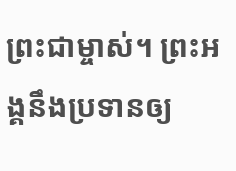ព្រះជាម្ចាស់។ ព្រះអង្គនឹងប្រទានឲ្យ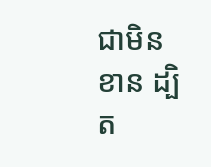ជាមិនខាន ដ្បិត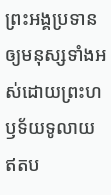ព្រះអង្គប្រទានឲ្យមនុស្សទាំងអស់ដោយព្រះហឫទ័យទូលាយ ឥតប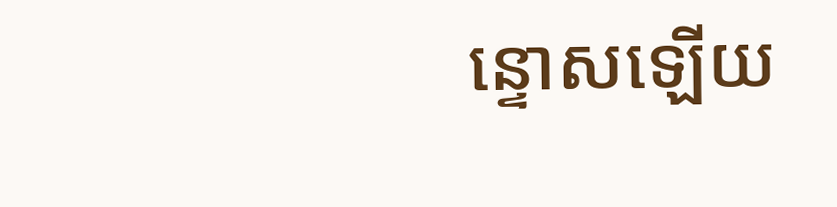ន្ទោសឡើយ